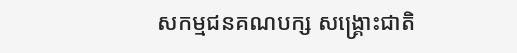សកម្មជនគណបក្ស សង្រ្គោះជាតិ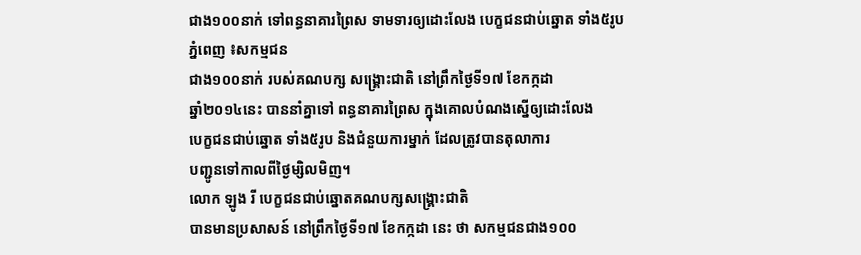ជាង១០០នាក់ ទៅពន្ធនាគារព្រៃស ទាមទារឲ្យដោះលែង បេក្ខជនជាប់ឆ្នោត ទាំង៥រូប
ភ្នំពេញ ៖សកម្មជន
ជាង១០០នាក់ របស់គណបក្ស សង្រ្គោះជាតិ នៅព្រឹកថ្ងៃទី១៧ ខែកក្កដា
ឆ្នាំ២០១៤នេះ បាននាំគ្នាទៅ ពន្ធនាគារព្រៃស ក្នុងគោលបំណងស្នើឲ្យដោះលែង
បេក្ខជនជាប់ឆ្នោត ទាំង៥រូប និងជំនួយការម្នាក់ ដែលត្រូវបានតុលាការ
បញ្ជូនទៅកាលពីថ្ងៃម្សិលមិញ។
លោក ឡូង រី បេក្ខជនជាប់ឆ្នោតគណបក្សសង្រ្គោះជាតិ
បានមានប្រសាសន៍ នៅព្រឹកថ្ងៃទី១៧ ខែកក្កដា នេះ ថា សកម្មជនជាង១០០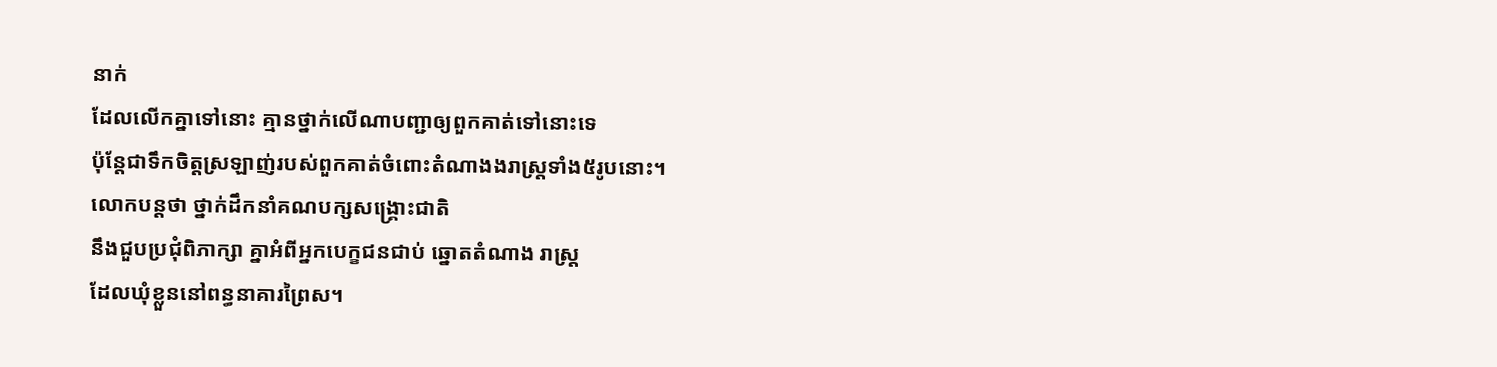នាក់
ដែលលើកគ្នាទៅនោះ គ្មានថ្នាក់លើណាបញ្ជាឲ្យពួកគាត់ទៅនោះទេ
ប៉ុន្តែជាទឹកចិត្តស្រឡាញ់របស់ពួកគាត់ចំពោះតំណាងងរាស្រ្តទាំង៥រូបនោះ។
លោកបន្តថា ថ្នាក់ដឹកនាំគណបក្សសង្រ្គោះជាតិ
នឹងជួបប្រជុំពិភាក្សា គ្នាអំពីអ្នកបេក្ខជនជាប់ ឆ្នោតតំណាង រាស្រ្ត
ដែលឃុំខ្លួននៅពន្ធនាគារព្រៃស។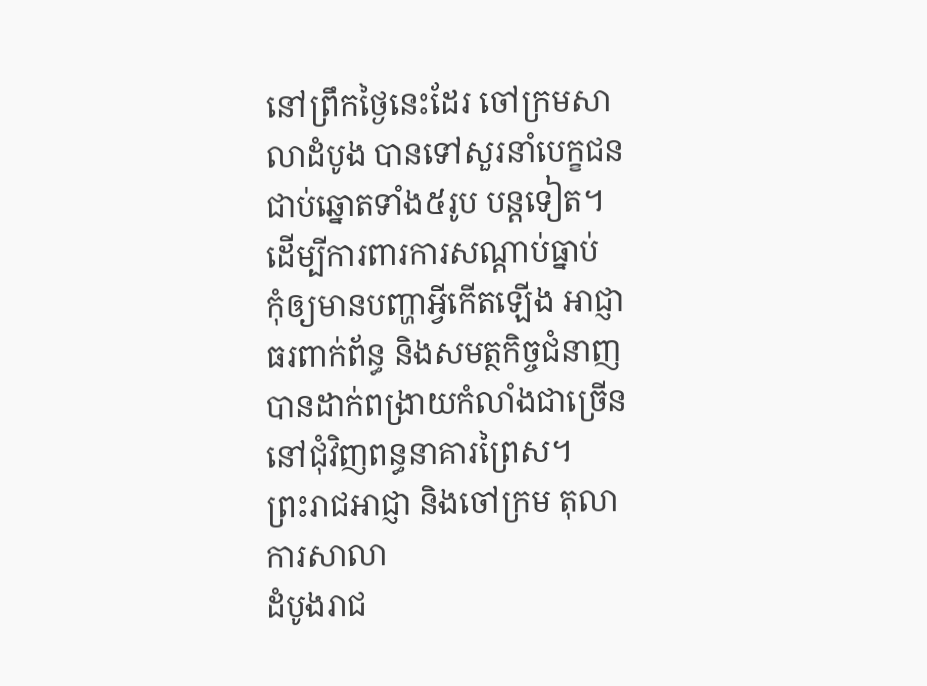នៅព្រឹកថ្ងៃនេះដែរ ចៅក្រមសាលាដំបូង បានទៅសួរនាំបេក្ខជនជាប់ឆ្នោតទាំង៥រូប បន្តទៀត។
ដើម្បីការពារការសណ្តាប់ធ្នាប់
កុំឲ្យមានបញ្ហាអ្វីកើតឡើង អាជ្ញាធរពាក់ព័ន្ធ និងសមត្ថកិច្ចជំនាញ
បានដាក់ពង្រាយកំលាំងជាច្រើននៅជុំវិញពន្ធនាគារព្រៃស។
ព្រះរាជអាជ្ញា និងចៅក្រម តុលាការសាលា
ដំបូងរាជ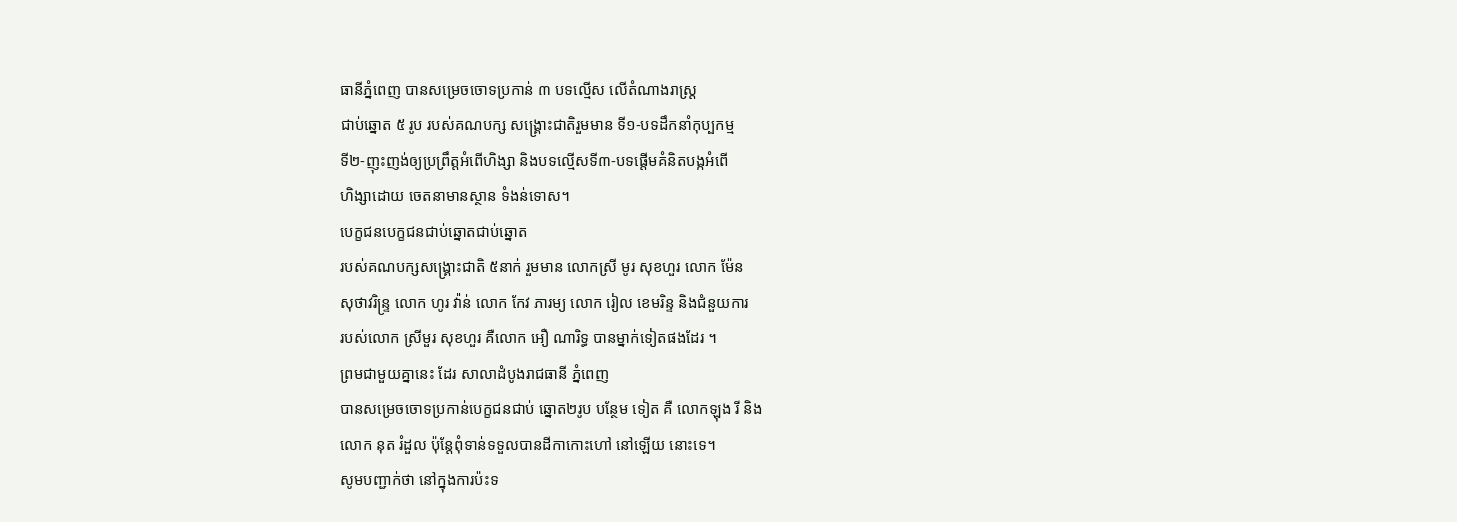ធានីភ្នំពេញ បានសម្រេចចោទប្រកាន់ ៣ បទល្មើស លើតំណាងរាស្ត្រ
ជាប់ឆ្នោត ៥ រូប របស់គណបក្ស សង្គ្រោះជាតិរួមមាន ទី១-បទដឹកនាំកុប្បកម្ម
ទី២-ញុះញង់ឲ្យប្រព្រឹត្តអំពើហិង្សា និងបទល្មើសទី៣-បទផ្តើមគំនិតបង្កអំពើ
ហិង្សាដោយ ចេតនាមានស្ថាន ទំងន់ទោស។
បេក្ខជនបេក្ខជនជាប់ឆ្នោតជាប់ឆ្នោត
របស់គណបក្សសង្គ្រោះជាតិ ៥នាក់ រួមមាន លោកស្រី មូរ សុខហួរ លោក ម៉ែន
សុថាវរិន្ទ្រ លោក ហូរ វ៉ាន់ លោក កែវ ភារម្យ លោក រៀល ខេមរិន្ទ និងជំនួយការ
របស់លោក ស្រីមួរ សុខហួរ គឺលោក អឿ ណារិទ្ធ បានម្នាក់ទៀតផងដែរ ។
ព្រមជាមួយគ្នានេះ ដែរ សាលាដំបូងរាជធានី ភ្នំពេញ
បានសម្រេចចោទប្រកាន់បេក្ខជនជាប់ ឆ្នោត២រូប បន្ថែម ទៀត គឺ លោកឡុង រី និង
លោក នុត រំដួល ប៉ុន្តែពុំទាន់ទទួលបានដីកាកោះហៅ នៅឡើយ នោះទេ។
សូមបញ្ជាក់ថា នៅក្នុងការប៉ះទ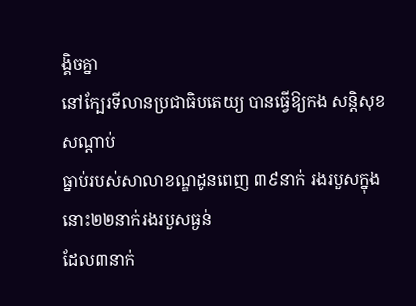ង្គិចគ្នា
នៅក្បែរទីលានប្រជាធិបតេយ្យ បានធ្វើឱ្យកង សន្ដិសុខសណ្ដាប់
ធ្នាប់របស់សាលាខណ្ឌដូនពេញ ៣៩នាក់ រងរបួសក្នុងនោះ២២នាក់រងរបួសធ្ងន់
ដែល៣នាក់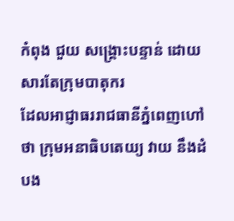កំពុង ជួយ សង្គ្រោះបន្ទាន់ ដោយសារតែក្រុមបាតុករ
ដែលអាជ្ញាធររាជធានីភ្នំពេញហៅថា ក្រុមអនាធិបតេយ្យ វាយ នឹងដំបង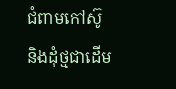ជំពាមកៅស៊ូ
និងដុំថ្មជាដើម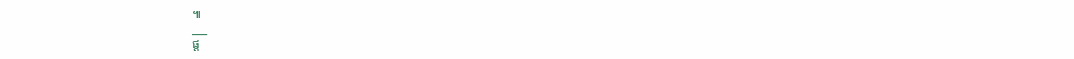៕
___
ផ្ត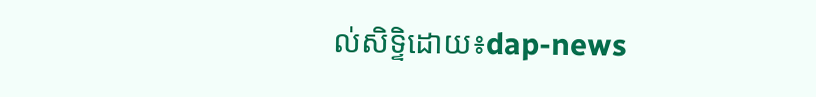ល់សិទ្ទិដោយ៖dap-news